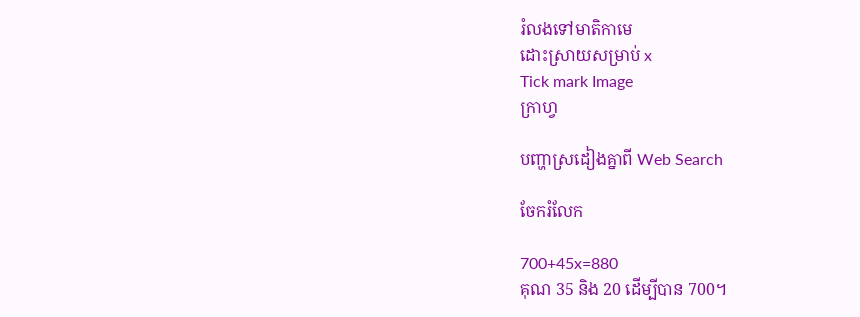រំលងទៅមាតិកាមេ
ដោះស្រាយសម្រាប់ x
Tick mark Image
ក្រាហ្វ

បញ្ហាស្រដៀងគ្នាពី Web Search

ចែករំលែក

700+45x=880
គុណ 35 និង 20 ដើម្បីបាន 700។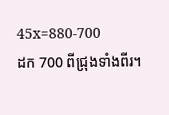45x=880-700
ដក 700 ពីជ្រុងទាំងពីរ។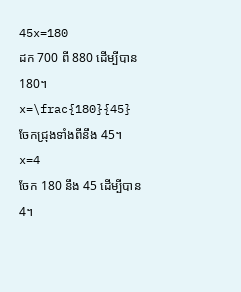45x=180
ដក 700 ពី 880 ដើម្បីបាន 180។
x=\frac{180}{45}
ចែកជ្រុងទាំងពីនឹង 45។
x=4
ចែក 180 នឹង 45 ដើម្បីបាន4។